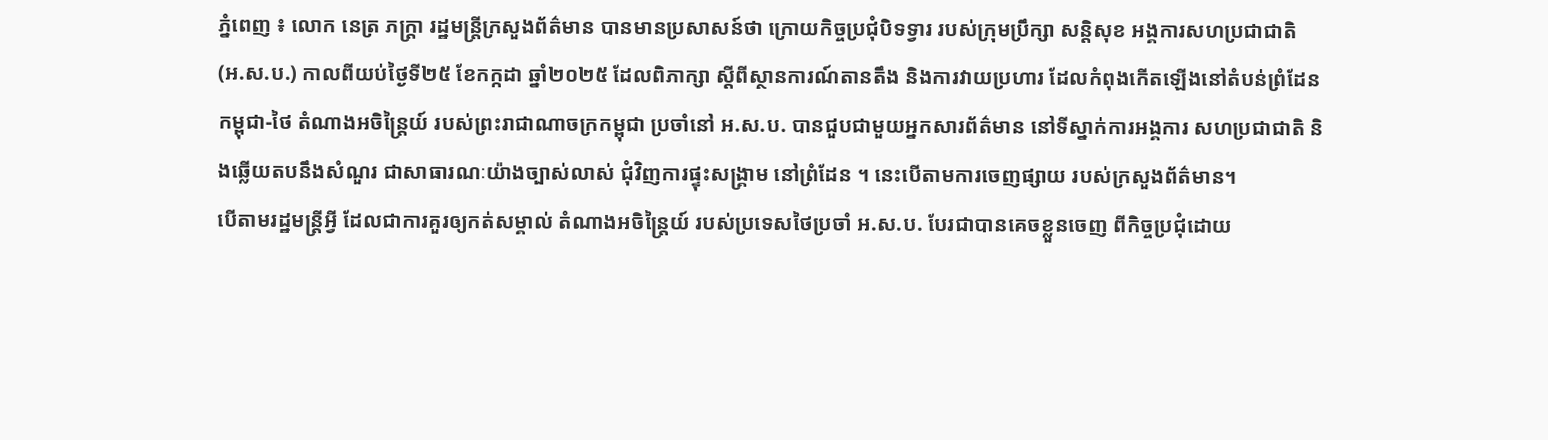ភ្នំពេញ ៖ លោក នេត្រ ភក្ត្រា រដ្ឋមន្ត្រីក្រសួងព័ត៌មាន បានមានប្រសាសន៍ថា ក្រោយកិច្ចប្រជុំបិទទ្វារ របស់ក្រុមប្រឹក្សា សន្តិសុខ អង្គការសហប្រជាជាតិ (អ.ស.ប.) កាលពីយប់ថ្ងៃទី២៥ ខែកក្កដា ឆ្នាំ២០២៥ ដែលពិភាក្សា ស្ដីពីស្ថានការណ៍តានតឹង និងការវាយប្រហារ ដែលកំពុងកើតឡើងនៅតំបន់ព្រំដែនកម្ពុជា-ថៃ តំណាងអចិន្ត្រៃយ៍ របស់ព្រះរាជាណាចក្រកម្ពុជា ប្រចាំនៅ អ.ស.ប. បានជួបជាមួយអ្នកសារព័ត៌មាន នៅទីស្នាក់ការអង្គការ សហប្រជាជាតិ និងឆ្លើយតបនឹងសំណួរ ជាសាធារណៈយ៉ាងច្បាស់លាស់ ជុំវិញការផ្ទុះសង្គ្រាម នៅព្រំដែន ។ នេះបើតាមការចេញផ្សាយ របស់ក្រសួងព័ត៌មាន។
បើតាមរដ្ឋមន្រ្តីអ្វី ដែលជាការគួរឲ្យកត់សម្គាល់ តំណាងអចិន្ត្រៃយ៍ របស់ប្រទេសថៃប្រចាំ អ.ស.ប. បែរជាបានគេចខ្លួនចេញ ពីកិច្ចប្រជុំដោយ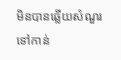មិនបានឆ្លើយសំណួរ ទៅកាន់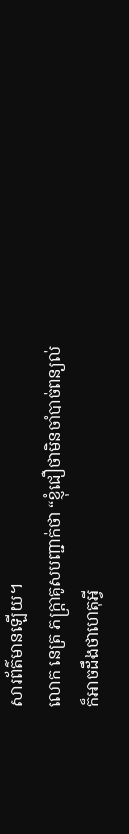សារព័ត៌មានឡើយ។
លោក នេត្រ ភក្ត្រាគូសបញ្ជាក់ថា “ខ្ញុំជឿថាមិនចាំបាច់ពន្យល់ ក៏អាចដឹងថាហេតុអ្វី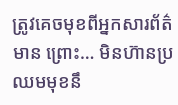ត្រូវគេចមុខពីអ្នកសារព័ត៌មាន ព្រោះ… មិនហ៊ានប្រឈមមុខនឹ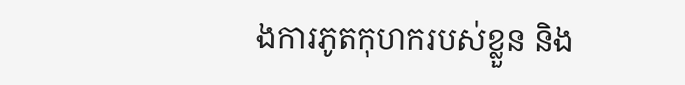ងការភូតកុហករបស់ខ្លួន និង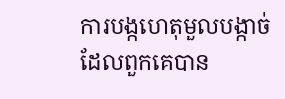ការបង្កហេតុមួលបង្កាច់ ដែលពួកគេបាន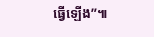ធ្វើឡើង”៕